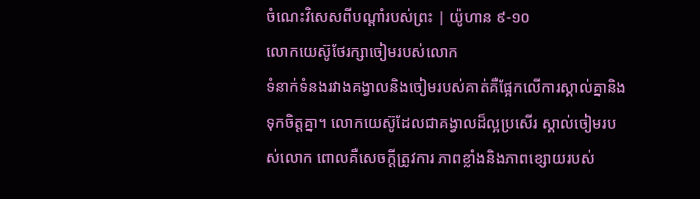ចំណេះវិសេសពីបណ្ដាំរបស់ព្រះ | យ៉ូហាន ៩-១០
លោកយេស៊ូថែរក្សាចៀមរបស់លោក
ទំនាក់ទំនងរវាងគង្វាលនិងចៀមរបស់គាត់គឺផ្អែកលើការស្គាល់គ្នានិងទុកចិត្តគ្នា។ លោកយេស៊ូដែលជាគង្វាលដ៏ល្អប្រសើរ ស្គាល់ចៀមរបស់លោក ពោលគឺសេចក្ដីត្រូវការ ភាពខ្លាំងនិងភាពខ្សោយរបស់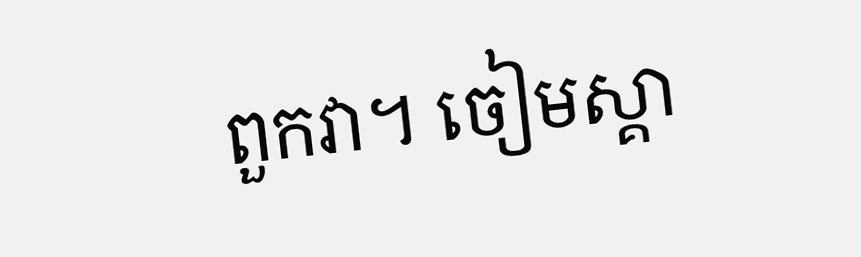ពួកវា។ ចៀមស្គា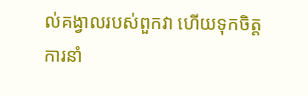ល់គង្វាលរបស់ពួកវា ហើយទុកចិត្តការនាំ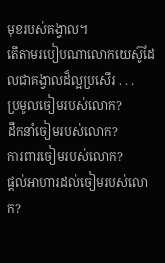មុខរបស់គង្វាល។
តើតាមរបៀបណាលោកយេស៊ូដែលជាគង្វាលដ៏ល្អប្រសើរ . . .
ប្រមូលចៀមរបស់លោក?
ដឹកនាំចៀមរបស់លោក?
ការពារចៀមរបស់លោក?
ផ្ដល់អាហារដល់ចៀមរបស់លោក?